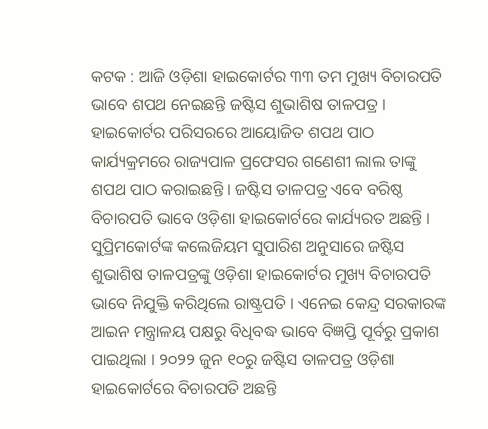କଟକ : ଆଜି ଓଡ଼ିଶା ହାଇକୋର୍ଟର ୩୩ ତମ ମୁଖ୍ୟ ବିଚାରପତି ଭାବେ ଶପଥ ନେଇଛନ୍ତି ଜଷ୍ଟିସ ଶୁଭାଶିଷ ତାଳପତ୍ର । ହାଇକୋର୍ଟର ପରିସରରେ ଆୟୋଜିତ ଶପଥ ପାଠ କାର୍ଯ୍ୟକ୍ରମରେ ରାଜ୍ୟପାଳ ପ୍ରଫେସର ଗଣେଶୀ ଲାଲ ତାଙ୍କୁ ଶପଥ ପାଠ କରାଇଛନ୍ତି । ଜଷ୍ଟିସ ତାଳପତ୍ର ଏବେ ବରିଷ୍ଠ ବିଚାରପତି ଭାବେ ଓଡ଼ିଶା ହାଇକୋର୍ଟରେ କାର୍ଯ୍ୟରତ ଅଛନ୍ତି ।
ସୁପ୍ରିମକୋର୍ଟଙ୍କ କଲେଜିୟମ ସୁପାରିଶ ଅନୁସାରେ ଜଷ୍ଟିସ ଶୁଭାଶିଷ ତାଳପତ୍ରଙ୍କୁ ଓଡ଼ିଶା ହାଇକୋର୍ଟର ମୁଖ୍ୟ ବିଚାରପତି ଭାବେ ନିଯୁକ୍ତି କରିଥିଲେ ରାଷ୍ଟ୍ରପତି । ଏନେଇ କେନ୍ଦ୍ର ସରକାରଙ୍କ ଆଇନ ମନ୍ତ୍ରାଳୟ ପକ୍ଷରୁ ବିଧିବଦ୍ଧ ଭାବେ ବିଜ୍ଞପ୍ତି ପୂର୍ବରୁ ପ୍ରକାଶ ପାଇଥିଲା । ୨୦୨୨ ଜୁନ ୧୦ରୁ ଜଷ୍ଟିସ ତାଳପତ୍ର ଓଡ଼ିଶା ହାଇକୋର୍ଟରେ ବିଚାରପତି ଅଛନ୍ତି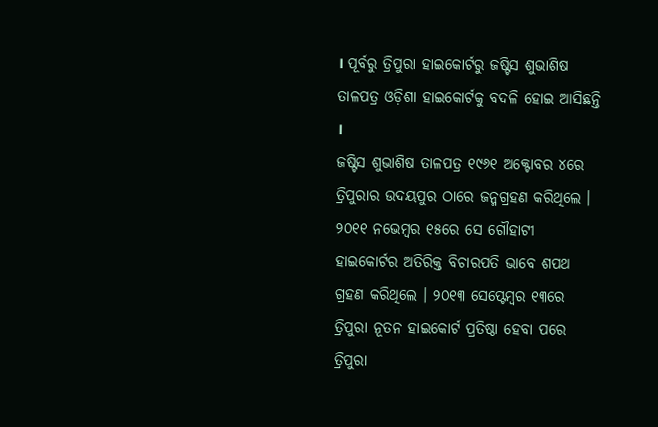। ପୂର୍ବରୁ ତ୍ରିପୁରା ହାଇକୋର୍ଟରୁ ଜଷ୍ଟିସ ଶୁଭାଶିଷ ତାଳପତ୍ର ଓଡ଼ିଶା ହାଇକୋର୍ଟକୁ ବଦଳି ହୋଇ ଆସିଛନ୍ତି ।
ଜଷ୍ଟିସ ଶୁଭାଶିଷ ତାଳପତ୍ର ୧୯୬୧ ଅକ୍ଟୋବର ୪ରେ ତ୍ରିପୁରାର ଉଦୟପୁର ଠାରେ ଜନ୍ମଗ୍ରହଣ କରିଥିଲେ । ୨୦୧୧ ନଭେମ୍ବର ୧୫ରେ ସେ ଗୌହାଟୀ ହାଇକୋର୍ଟର ଅତିରିକ୍ତ ବିଚାରପତି ଭାବେ ଶପଥ ଗ୍ରହଣ କରିଥିଲେ । ୨୦୧୩ ସେପ୍ଟେମ୍ବର ୧୩ରେ ତ୍ରିପୁରା ନୂତନ ହାଇକୋର୍ଟ ପ୍ରତିଷ୍ଠା ହେବା ପରେ ତ୍ରିପୁରା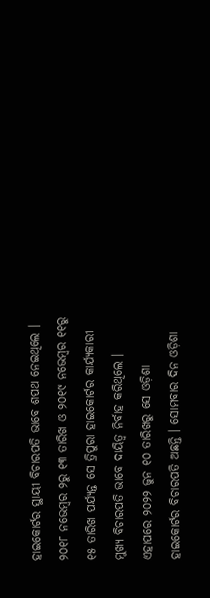ହାଇକୋର୍ଟର ସ୍ଥାୟୀ ବିଚାରପତି ଭାବେ ଶପଥ ନେଇଥିଲେ ।
୨୦୧୮ ନଭେମ୍ବର ୨ରୁ ୧୩ ତାରିଖ ଓ ୨୦୧୯ ନଭେମ୍ବର ୧୧ରୁ ୧୫ ତାରିଖ ପର୍ଯ୍ୟନ୍ତ ସେ ତ୍ରିପୁରା ହାଇକୋର୍ଟର କାର୍ଯ୍ୟକାରୀ ମୁଖ୍ୟ ବିଚାରପତି ଭାବେ ଦାୟିତ୍ବ ନିର୍ବାହ କରିଥିଲେ । ଏହାପରେ ୨୦୨୨ ଜୁନ ୧୦ ତାରିଖରୁ ସେ ଓଡ଼ିଶା ହାଇକୋର୍ଟର ବିଚାରପତି ଅଛନ୍ତି । ସୋମବାର ଦିନ ଓଡ଼ିଶା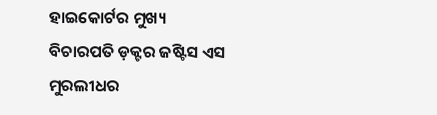ହାଇକୋର୍ଟର ମୁଖ୍ୟ ବିଚାରପତି ଡ଼କ୍ଟର ଜଷ୍ଟିସ ଏସ ମୁରଲୀଧର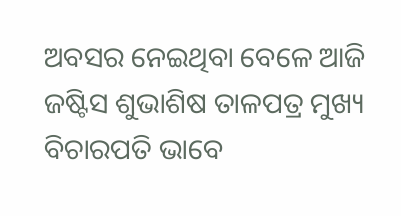ଅବସର ନେଇଥିବା ବେଳେ ଆଜି ଜଷ୍ଟିସ ଶୁଭାଶିଷ ତାଳପତ୍ର ମୁଖ୍ୟ ବିଚାରପତି ଭାବେ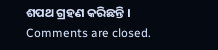ଶପଥ ଗ୍ରହଣ କରିଛନ୍ତି ।
Comments are closed.